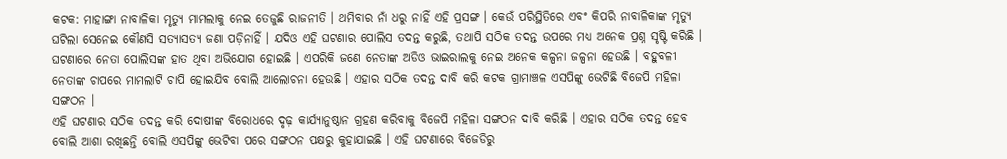କଟକ: ମାହାଙ୍ଗା ନାବାଳିକା ମୃତ୍ୟୁ ମାମଲାକୁ ନେଇ ତେଜୁଛି ରାଜନୀତି । ଥମିବାର ନାଁ ଧରୁ ନାହିଁ ଏହି ପ୍ରସଙ୍ଗ । କେଉଁ ପରିସ୍ଥିତିରେ ଏବଂ କିପରି ନାବାଳିକାଙ୍କ ମୃତ୍ୟୁ ଘଟିଲା ସେନେଇ କୌଣସି ସତ୍ୟାସତ୍ୟ ଜଣା ପଡ଼ିନାହିଁ । ଯଦିଓ ଏହି ଘଟଣାର ପୋଲିସ ତଦନ୍ତ କରୁଛି, ତଥାପି ସଠିକ ତଦନ୍ତ ଉପରେ ମଧ୍ୟ ଅନେକ ପ୍ରଶ୍ନ ସୃଷ୍ଟି କରିଛି । ଘଟଣାରେ ନେତା ପୋଲିସଙ୍କ ହାତ ଥିବା ଅଭିଯୋଗ ହୋଇଛି । ଏପରିକି ଜଣେ ନେତାଙ୍କ ଅଡିଓ ଭାଇରାଲକୁ ନେଇ ଅନେକ କଳ୍ପନା ଜଳ୍ପନା ହେଉଛି । ବହୁବଳୀ ନେତାଙ୍କ ଚାପରେ ମାମଲାଟି ଚାପି ହୋଇଯିବ ବୋଲି ଆଲୋଚନା ହେଉଛି । ଏହାର ସଠିକ ତଦନ୍ତ ଦାବି କରି କଟକ ଗ୍ରାମାଞ୍ଚଳ ଏସପିଙ୍କୁ ଭେଟିଛି ବିଜେପି ମହିଳା ସଙ୍ଗଠନ ।
ଏହି ଘଟଣାର ସଠିକ ତଦନ୍ତ କରି ଦୋଷୀଙ୍କ ବିରୋଧରେ ଦୃଢ଼ କାର୍ଯ୍ୟାନୁଷ୍ଠାନ ଗ୍ରହଣ କରିବାକୁ ବିଜେପି ମହିଳା ସଙ୍ଗଠନ ଦାବି କରିଛି । ଏହାର ସଠିକ ତଦନ୍ତ ହେବ ବୋଲି ଆଶା ରଖିଛନ୍ତି ବୋଲି ଏସପିଙ୍କୁ ଭେଟିବା ପରେ ସଙ୍ଗଠନ ପକ୍ଷରୁ କୁହାଯାଇଛି । ଏହି ଘଟଣାରେ ବିଜେଡିରୁ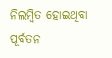ନିଲମ୍ବିତ ହୋଇଥିବା ପୂର୍ବତନ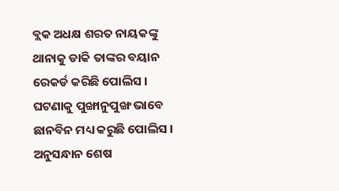ବ୍ଲକ ଅଧକ୍ଷ ଶରତ ନାୟକଙ୍କୁ ଥାନାକୁ ଡାକି ତାଙ୍କର ବୟାନ ରେକର୍ଡ କରିଛି ପୋଲିସ । ଘଟଣାକୁ ପୁଙ୍ଖାନୁପୁଙ୍ଖ ଭାବେ ଛାନବିନ ମଧ୍ୟ କରୁଛି ପୋଲିସ । ଅନୁସନ୍ଧାନ ଶେଷ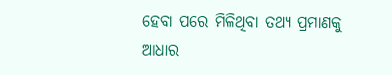ହେବା ପରେ ମିଳିଥିବା ତଥ୍ୟ ପ୍ରମାଣକୁ ଆଧାର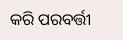କରି ପରବର୍ତ୍ତୀ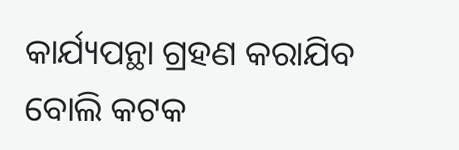କାର୍ଯ୍ୟପନ୍ଥା ଗ୍ରହଣ କରାଯିବ ବୋଲି କଟକ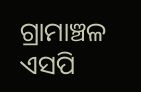ଗ୍ରାମାଞ୍ଚଳ ଏସପି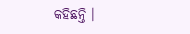କହିଛନ୍ତି ।